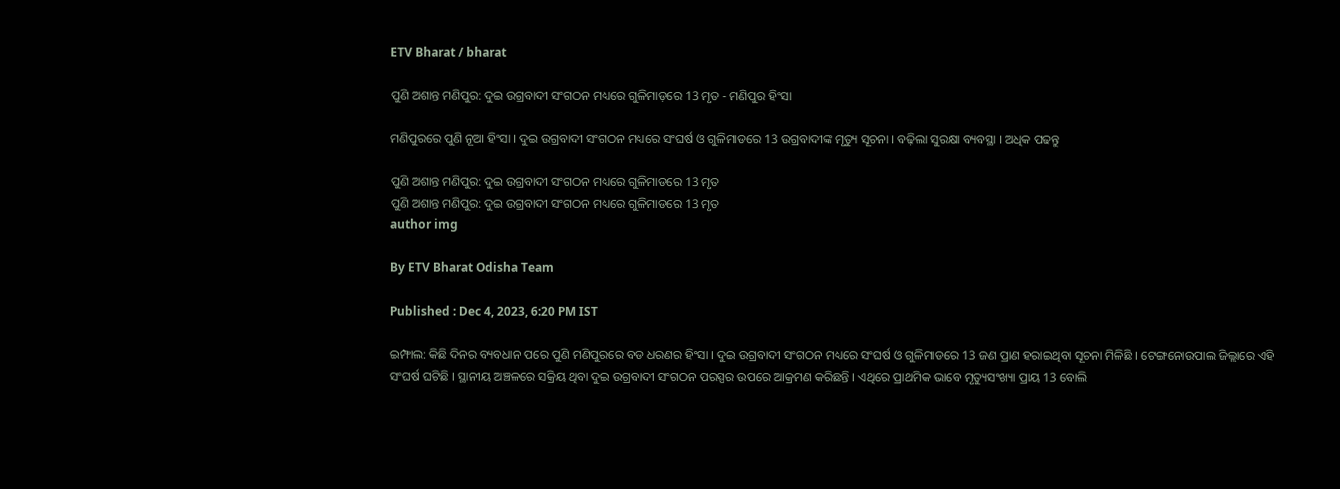ETV Bharat / bharat

ପୁଣି ଅଶାନ୍ତ ମଣିପୁର: ଦୁଇ ଉଗ୍ରବାଦୀ ସଂଗଠନ ମଧ୍ୟରେ ଗୁଳିମାଡ଼ରେ 13 ମୃତ - ମଣିପୁର ହିଂସା

ମଣିପୁରରେ ପୁଣି ନୂଆ ହିଂସା । ଦୁଇ ଉଗ୍ରବାଦୀ ସଂଗଠନ ମଧ୍ୟରେ ସଂଘର୍ଷ ଓ ଗୁଳିମାଡରେ 13 ଉଗ୍ରବାଦୀଙ୍କ ମୃତ୍ୟୁ ସୂଚନା । ବଢ଼ିଲା ସୁରକ୍ଷା ବ୍ୟବସ୍ଥା । ଅଧିକ ପଢନ୍ତୁ

ପୁଣି ଅଶାନ୍ତ ମଣିପୁର: ଦୁଇ ଉଗ୍ରବାଦୀ ସଂଗଠନ ମଧ୍ୟରେ ଗୁଳିମାଡରେ 13 ମୃତ
ପୁଣି ଅଶାନ୍ତ ମଣିପୁର: ଦୁଇ ଉଗ୍ରବାଦୀ ସଂଗଠନ ମଧ୍ୟରେ ଗୁଳିମାଡରେ 13 ମୃତ
author img

By ETV Bharat Odisha Team

Published : Dec 4, 2023, 6:20 PM IST

ଇମ୍ଫାଲ: କିଛି ଦିନର ବ୍ୟବଧାନ ପରେ ପୁଣି ମଣିପୁରରେ ବଡ ଧରଣର ହିଂସା । ଦୁଇ ଉଗ୍ରବାଦୀ ସଂଗଠନ ମଧ୍ୟରେ ସଂଘର୍ଷ ଓ ଗୁଳିମାଡରେ 13 ଜଣ ପ୍ରାଣ ହରାଇଥିବା ସୂଚନା ମିଳିଛି । ଟେଙ୍ଗନୋଉପାଲ ଜିଲ୍ଲାରେ ଏହି ସଂଘର୍ଷ ଘଟିଛି । ସ୍ଥାନୀୟ ଅଞ୍ଚଳରେ ସକ୍ରିୟ ଥିବା ଦୁଇ ଉଗ୍ରବାଦୀ ସଂଗଠନ ପରସ୍ପର ଉପରେ ଆକ୍ରମଣ କରିଛନ୍ତି । ଏଥିରେ ପ୍ରାଥମିକ ଭାବେ ମୃତ୍ୟୁସଂଖ୍ୟା ପ୍ରାୟ 13 ବୋଲି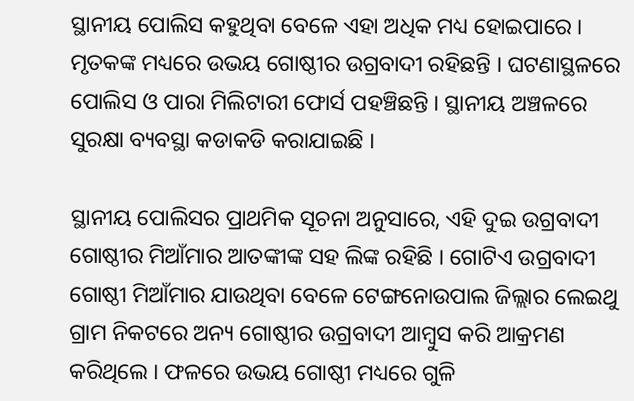ସ୍ଥାନୀୟ ପୋଲିସ କହୁଥିବା ବେଳେ ଏହା ଅଧିକ ମଧ୍ୟ ହୋଇପାରେ । ମୃତକଙ୍କ ମଧ୍ୟରେ ଉଭୟ ଗୋଷ୍ଠୀର ଉଗ୍ରବାଦୀ ରହିଛନ୍ତି । ଘଟଣାସ୍ଥଳରେ ପୋଲିସ ଓ ପାରା ମିଲିଟାରୀ ଫୋର୍ସ ପହଞ୍ଚିଛନ୍ତି । ସ୍ଥାନୀୟ ଅଞ୍ଚଳରେ ସୁରକ୍ଷା ବ୍ୟବସ୍ଥା କଡାକଡି କରାଯାଇଛି ।

ସ୍ଥାନୀୟ ପୋଲିସର ପ୍ରାଥମିକ ସୂଚନା ଅନୁସାରେ, ଏହି ଦୁଇ ଉଗ୍ରବାଦୀ ଗୋଷ୍ଠୀର ମିଆଁମାର ଆତଙ୍କୀଙ୍କ ସହ ଲିଙ୍କ ରହିଛି । ଗୋଟିଏ ଉଗ୍ରବାଦୀ ଗୋଷ୍ଠୀ ମିଆଁମାର ଯାଉଥିବା ବେଳେ ଟେଙ୍ଗନୋଉପାଲ ଜିଲ୍ଲାର ଲେଇଥୁ ଗ୍ରାମ ନିକଟରେ ଅନ୍ୟ ଗୋଷ୍ଠୀର ଉଗ୍ରବାଦୀ ଆମ୍ବୁସ କରି ଆକ୍ରମଣ କରିଥିଲେ । ଫଳରେ ଉଭୟ ଗୋଷ୍ଠୀ ମଧ୍ୟରେ ଗୁଳି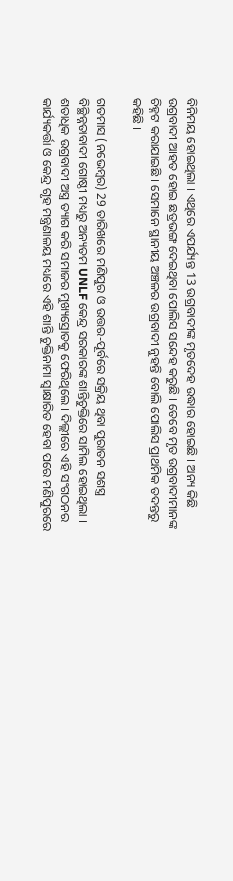ବିନିମୟ ହୋଇଥିଲା । ଏଥିରେ ଏପର୍ଯ୍ୟନ୍ତ 13 ଉଗ୍ରବାଦୀଙ୍କ ମୃତଦେହ ଉଦ୍ଧାର ହୋଇଛି । ଅନ୍ୟ କିଛି ଉଗ୍ରବାଦୀ ଆହତ ହୋଇ ଛତ୍ରଭଙ୍ଗ ଦେଇଥିବା ପୋଲିସ ସନ୍ଦେହ କରୁଛି । ତେବେ ମୃତ ଉଗ୍ରବାଦୀମାନଙ୍କ ଚିହ୍ନଟ କରାଯାଇଛି । ସେମାନେ ସ୍ଥାନୀୟ ଅଞ୍ଚଳର ଉଗ୍ରବାଦୀ ନୁହନ୍ତି ବୋଲି ପୋଲିସ ପ୍ରାଥମିକ ତଦନ୍ତରୁ କହିଛି ।

ଗତମାସ (ନଭେମ୍ବର) 29 ତାରିଖରେ ମଣିପୁର ଓ ଉତ୍ତର-ପୂର୍ବରେ ସକ୍ରିୟ ଥିବା ପୁରାତନ ସଶସ୍ତ୍ର ବିଚ୍ଛିନ୍ନତାବାଦୀ ଗୋଷ୍ଠୀ ମଧ୍ୟରୁ ଅନ୍ୟତମ UNLF କେନ୍ଦ୍ର ସରକାରଙ୍କ ଶାନ୍ତିଚୁକ୍ତିରେ ସାମିଲ ହୋଇଥିଲା । ଶତାଧିକ ଉଗ୍ରବାଦୀ ଅସ୍ତ୍ର ତ୍ୟାଗ କରି ସମାଜର ମୁଖ୍ୟସ୍ରୋତକୁ ଫେରିଥିଲେ । ଦିଲ୍ଲୀରେ ଏହି ସଂଗଠନର କାର୍ଯ୍ୟକର୍ତ୍ତା ଓ କେନ୍ଦ୍ର ଗୃହ ମନ୍ତ୍ରଣାଳୟ ମଧ୍ୟରେ ଏହି ଶାନ୍ତି ଚୁକ୍ତିନାମା ସ୍ବାକ୍ଷାରିତ ହେବା ପରେ ମଣିପୁରରେ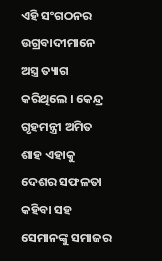ଏହି ସଂଗଠନର ଉଗ୍ରବାଦୀମାନେ ଅସ୍ତ୍ର ତ୍ୟାଗ କରିଥିଲେ । କେନ୍ଦ୍ର ଗୃହମନ୍ତ୍ରୀ ଅମିତ ଶାହ ଏହାକୁ ଦେଶର ସଫଳତା କହିବା ସହ ସେମାନଙ୍କୁ ସମାଜର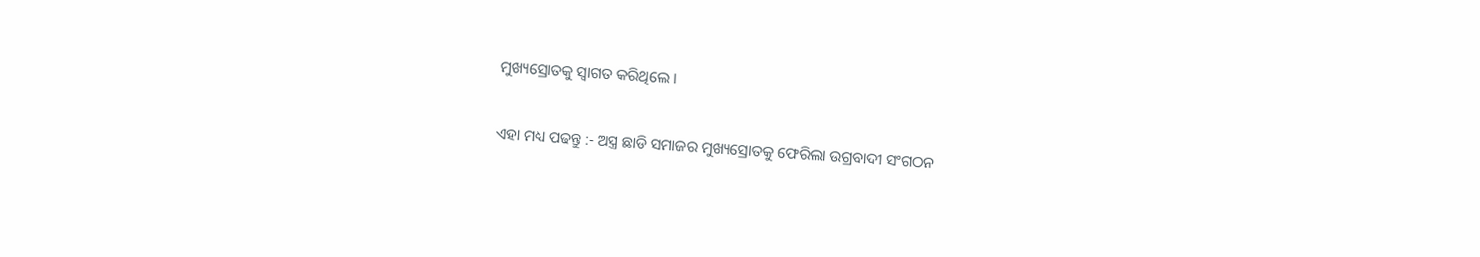ମୁଖ୍ୟସ୍ରୋତକୁ ସ୍ବାଗତ କରିଥିଲେ ।

ଏହା ମଧ୍ୟ ପଢନ୍ତୁ :- ଅସ୍ତ୍ର ଛାଡି ସମାଜର ମୁଖ୍ୟସ୍ରୋତକୁ ଫେରିଲା ଉଗ୍ରବାଦୀ ସଂଗଠନ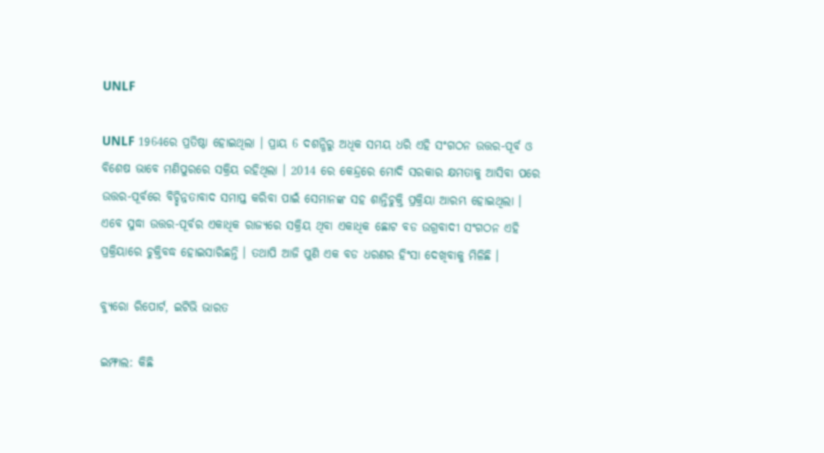UNLF

UNLF 1964ରେ ପ୍ରତିଷ୍ଠା ହୋଇଥିଲା । ପ୍ରାୟ 6 ଦଶନ୍ଧିରୁ ଅଧିକ ସମୟ ଧରି ଏହି ସଂଗଠନ ଉତ୍ତର-ପୂର୍ବ ଓ ବିଶେଷ ଭାବେ ମଣିପୁରରେ ସକ୍ରିୟ ରହିଥିଲା । 2014 ରେ କେନ୍ଦ୍ରରେ ମୋଦି ସରକାର କ୍ଷମତାକୁ ଆସିବା ପରେ ଉତ୍ତର-ପୂର୍ବରେ ବିଚ୍ଛିନ୍ନତାବାଦ ସମାପ୍ତ କରିବା ପାଇଁ ସେମାନଙ୍କ ସହ ଶାନ୍ତିଚୁକ୍ତି ପ୍ରକ୍ରିୟା ଆରମ୍ଭ ହୋଇଥିଲା । ଏବେ ସୁଦ୍ଧା ଉତ୍ତର-ପୂର୍ବର ଏକାଧିକ ରାଜ୍ୟରେ ସକ୍ରିୟ ଥିବା ଏକାଧିକ ଛୋଟ ବଡ ଉଗ୍ରବାଦୀ ସଂଗଠନ ଏହି ପ୍ରକ୍ରିୟାରେ ଚୁକ୍ତିବଦ୍ଧ ହୋଇସାରିଛନ୍ତି । ତଥାପି ଆଜି ପୁଣି ଏକ ବଡ ଧରଣର ହିଂସା ଦେଖିବାକୁ ମିଳିଛି ।

ବ୍ୟୁରୋ ରିପୋର୍ଟ, ଇଟିଭି ଭାରତ

ଇମ୍ଫାଲ: କିଛି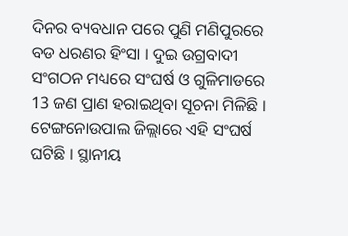ଦିନର ବ୍ୟବଧାନ ପରେ ପୁଣି ମଣିପୁରରେ ବଡ ଧରଣର ହିଂସା । ଦୁଇ ଉଗ୍ରବାଦୀ ସଂଗଠନ ମଧ୍ୟରେ ସଂଘର୍ଷ ଓ ଗୁଳିମାଡରେ 13 ଜଣ ପ୍ରାଣ ହରାଇଥିବା ସୂଚନା ମିଳିଛି । ଟେଙ୍ଗନୋଉପାଲ ଜିଲ୍ଲାରେ ଏହି ସଂଘର୍ଷ ଘଟିଛି । ସ୍ଥାନୀୟ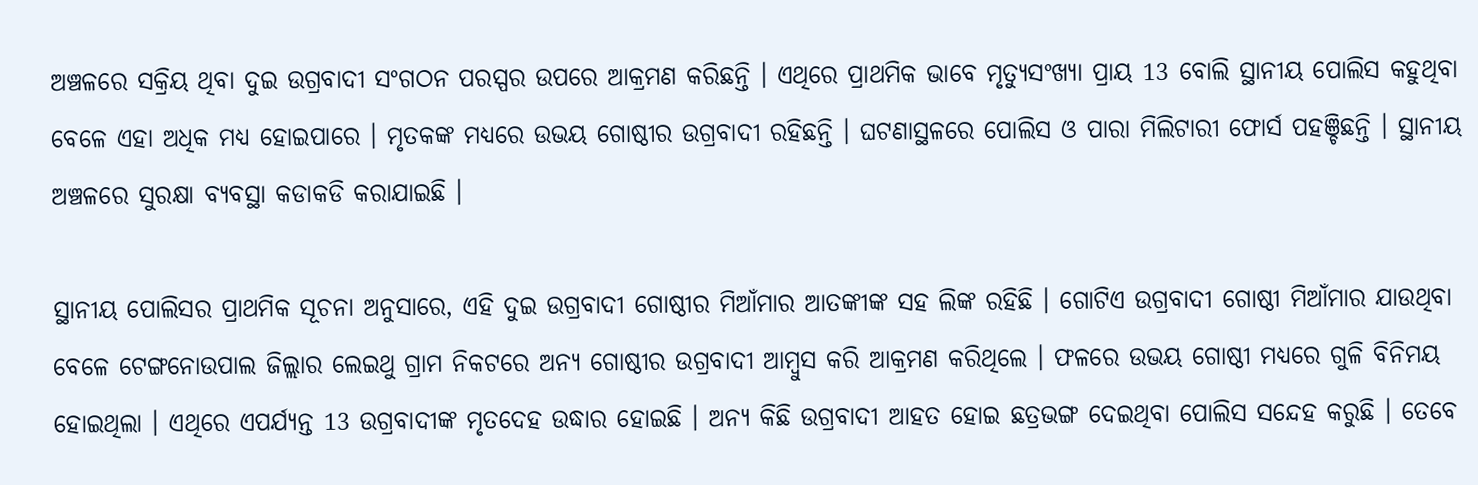ଅଞ୍ଚଳରେ ସକ୍ରିୟ ଥିବା ଦୁଇ ଉଗ୍ରବାଦୀ ସଂଗଠନ ପରସ୍ପର ଉପରେ ଆକ୍ରମଣ କରିଛନ୍ତି । ଏଥିରେ ପ୍ରାଥମିକ ଭାବେ ମୃତ୍ୟୁସଂଖ୍ୟା ପ୍ରାୟ 13 ବୋଲି ସ୍ଥାନୀୟ ପୋଲିସ କହୁଥିବା ବେଳେ ଏହା ଅଧିକ ମଧ୍ୟ ହୋଇପାରେ । ମୃତକଙ୍କ ମଧ୍ୟରେ ଉଭୟ ଗୋଷ୍ଠୀର ଉଗ୍ରବାଦୀ ରହିଛନ୍ତି । ଘଟଣାସ୍ଥଳରେ ପୋଲିସ ଓ ପାରା ମିଲିଟାରୀ ଫୋର୍ସ ପହଞ୍ଚିଛନ୍ତି । ସ୍ଥାନୀୟ ଅଞ୍ଚଳରେ ସୁରକ୍ଷା ବ୍ୟବସ୍ଥା କଡାକଡି କରାଯାଇଛି ।

ସ୍ଥାନୀୟ ପୋଲିସର ପ୍ରାଥମିକ ସୂଚନା ଅନୁସାରେ, ଏହି ଦୁଇ ଉଗ୍ରବାଦୀ ଗୋଷ୍ଠୀର ମିଆଁମାର ଆତଙ୍କୀଙ୍କ ସହ ଲିଙ୍କ ରହିଛି । ଗୋଟିଏ ଉଗ୍ରବାଦୀ ଗୋଷ୍ଠୀ ମିଆଁମାର ଯାଉଥିବା ବେଳେ ଟେଙ୍ଗନୋଉପାଲ ଜିଲ୍ଲାର ଲେଇଥୁ ଗ୍ରାମ ନିକଟରେ ଅନ୍ୟ ଗୋଷ୍ଠୀର ଉଗ୍ରବାଦୀ ଆମ୍ବୁସ କରି ଆକ୍ରମଣ କରିଥିଲେ । ଫଳରେ ଉଭୟ ଗୋଷ୍ଠୀ ମଧ୍ୟରେ ଗୁଳି ବିନିମୟ ହୋଇଥିଲା । ଏଥିରେ ଏପର୍ଯ୍ୟନ୍ତ 13 ଉଗ୍ରବାଦୀଙ୍କ ମୃତଦେହ ଉଦ୍ଧାର ହୋଇଛି । ଅନ୍ୟ କିଛି ଉଗ୍ରବାଦୀ ଆହତ ହୋଇ ଛତ୍ରଭଙ୍ଗ ଦେଇଥିବା ପୋଲିସ ସନ୍ଦେହ କରୁଛି । ତେବେ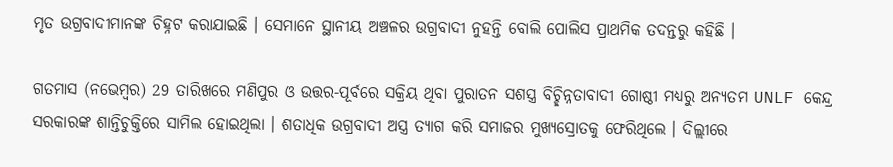ମୃତ ଉଗ୍ରବାଦୀମାନଙ୍କ ଚିହ୍ନଟ କରାଯାଇଛି । ସେମାନେ ସ୍ଥାନୀୟ ଅଞ୍ଚଳର ଉଗ୍ରବାଦୀ ନୁହନ୍ତି ବୋଲି ପୋଲିସ ପ୍ରାଥମିକ ତଦନ୍ତରୁ କହିଛି ।

ଗତମାସ (ନଭେମ୍ବର) 29 ତାରିଖରେ ମଣିପୁର ଓ ଉତ୍ତର-ପୂର୍ବରେ ସକ୍ରିୟ ଥିବା ପୁରାତନ ସଶସ୍ତ୍ର ବିଚ୍ଛିନ୍ନତାବାଦୀ ଗୋଷ୍ଠୀ ମଧ୍ୟରୁ ଅନ୍ୟତମ UNLF କେନ୍ଦ୍ର ସରକାରଙ୍କ ଶାନ୍ତିଚୁକ୍ତିରେ ସାମିଲ ହୋଇଥିଲା । ଶତାଧିକ ଉଗ୍ରବାଦୀ ଅସ୍ତ୍ର ତ୍ୟାଗ କରି ସମାଜର ମୁଖ୍ୟସ୍ରୋତକୁ ଫେରିଥିଲେ । ଦିଲ୍ଲୀରେ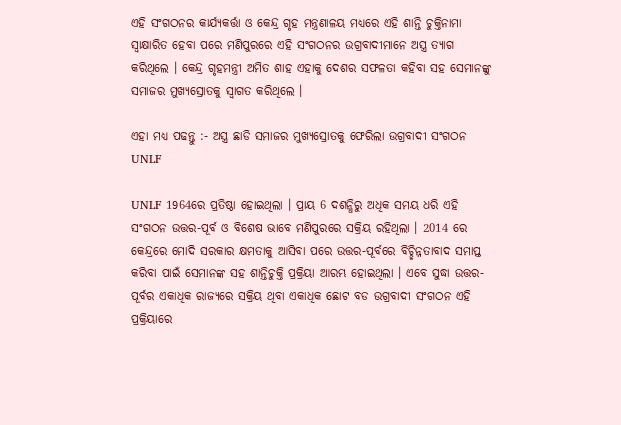ଏହି ସଂଗଠନର କାର୍ଯ୍ୟକର୍ତ୍ତା ଓ କେନ୍ଦ୍ର ଗୃହ ମନ୍ତ୍ରଣାଳୟ ମଧ୍ୟରେ ଏହି ଶାନ୍ତି ଚୁକ୍ତିନାମା ସ୍ବାକ୍ଷାରିତ ହେବା ପରେ ମଣିପୁରରେ ଏହି ସଂଗଠନର ଉଗ୍ରବାଦୀମାନେ ଅସ୍ତ୍ର ତ୍ୟାଗ କରିଥିଲେ । କେନ୍ଦ୍ର ଗୃହମନ୍ତ୍ରୀ ଅମିତ ଶାହ ଏହାକୁ ଦେଶର ସଫଳତା କହିବା ସହ ସେମାନଙ୍କୁ ସମାଜର ମୁଖ୍ୟସ୍ରୋତକୁ ସ୍ବାଗତ କରିଥିଲେ ।

ଏହା ମଧ୍ୟ ପଢନ୍ତୁ :- ଅସ୍ତ୍ର ଛାଡି ସମାଜର ମୁଖ୍ୟସ୍ରୋତକୁ ଫେରିଲା ଉଗ୍ରବାଦୀ ସଂଗଠନ UNLF

UNLF 1964ରେ ପ୍ରତିଷ୍ଠା ହୋଇଥିଲା । ପ୍ରାୟ 6 ଦଶନ୍ଧିରୁ ଅଧିକ ସମୟ ଧରି ଏହି ସଂଗଠନ ଉତ୍ତର-ପୂର୍ବ ଓ ବିଶେଷ ଭାବେ ମଣିପୁରରେ ସକ୍ରିୟ ରହିଥିଲା । 2014 ରେ କେନ୍ଦ୍ରରେ ମୋଦି ସରକାର କ୍ଷମତାକୁ ଆସିବା ପରେ ଉତ୍ତର-ପୂର୍ବରେ ବିଚ୍ଛିନ୍ନତାବାଦ ସମାପ୍ତ କରିବା ପାଇଁ ସେମାନଙ୍କ ସହ ଶାନ୍ତିଚୁକ୍ତି ପ୍ରକ୍ରିୟା ଆରମ୍ଭ ହୋଇଥିଲା । ଏବେ ସୁଦ୍ଧା ଉତ୍ତର-ପୂର୍ବର ଏକାଧିକ ରାଜ୍ୟରେ ସକ୍ରିୟ ଥିବା ଏକାଧିକ ଛୋଟ ବଡ ଉଗ୍ରବାଦୀ ସଂଗଠନ ଏହି ପ୍ରକ୍ରିୟାରେ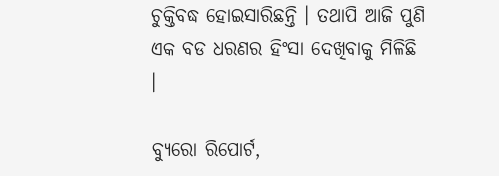ଚୁକ୍ତିବଦ୍ଧ ହୋଇସାରିଛନ୍ତି । ତଥାପି ଆଜି ପୁଣି ଏକ ବଡ ଧରଣର ହିଂସା ଦେଖିବାକୁ ମିଳିଛି ।

ବ୍ୟୁରୋ ରିପୋର୍ଟ,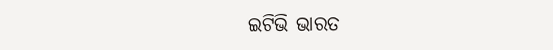ଇଟିଭି ଭାରତ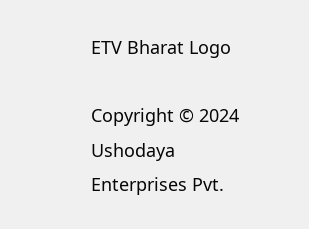ETV Bharat Logo

Copyright © 2024 Ushodaya Enterprises Pvt.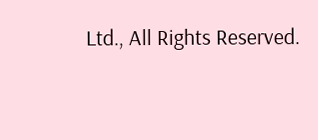Ltd., All Rights Reserved.